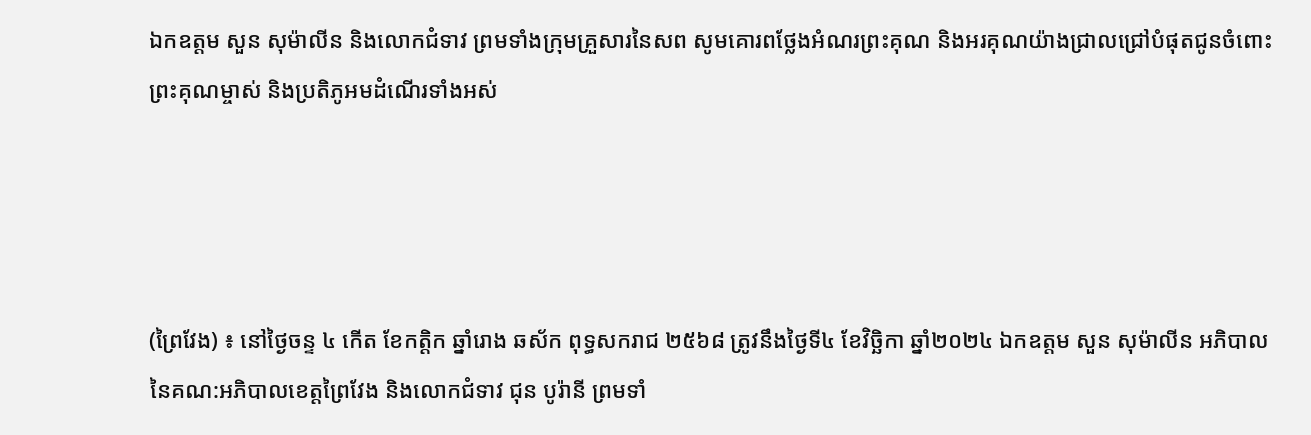ឯកឧត្តម សួន សុម៉ាលីន និងលោកជំទាវ ព្រមទាំងក្រុមគ្រួសារនៃសព សូមគោរពថ្លែងអំណរព្រះគុណ និងអរគុណយ៉ាងជ្រាលជ្រៅបំផុតជូនចំពោះ ព្រះគុណម្ចាស់ និងប្រតិភូអមដំណើរទាំងអស់




(ព្រៃវែង) ៖ នៅថ្ងៃចន្ទ ៤ កើត ខែកត្តិក ឆ្នាំរោង ឆស័ក ពុទ្ធសករាជ ២៥៦៨ ត្រូវនឹងថ្ងៃទី៤ ខែវិច្ឆិកា ឆ្នាំ២០២៤ ឯកឧត្តម សួន សុម៉ាលីន អភិបាល នៃគណ:អភិបាលខេត្តព្រៃវែង និងលោកជំទាវ ជុន បូរ៉ានី ព្រមទាំ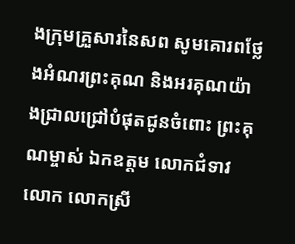ងក្រុមគ្រួសារនៃសព សូមគោរពថ្លែងអំណរព្រះគុណ និងអរគុណយ៉ាងជ្រាលជ្រៅបំផុតជូនចំពោះ ព្រះគុណម្ចាស់ ឯកឧត្តម លោកជំទាវ លោក លោកស្រី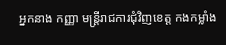អ្នកនាង កញ្ញា មន្ត្រីរាជការជុំវិញខេត្ត កងកម្លាំង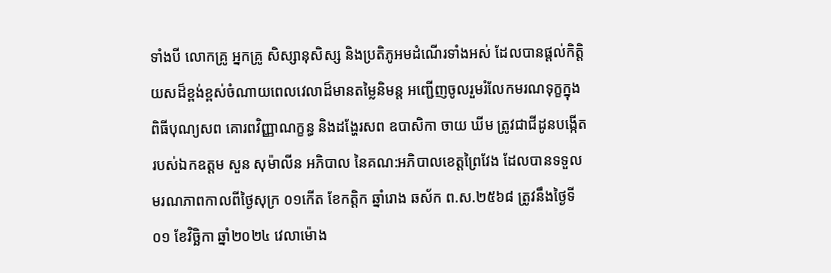ទាំងបី លោកគ្រូ អ្នកគ្រូ សិស្សានុសិស្ស និងប្រតិភូអមដំណើរទាំងអស់ ដែលបានផ្ដល់កិត្តិយសដ៏ខ្ពង់ខ្ពស់ចំណាយពេលវេលាដ៏មានតម្លៃនិមន្ត អញ្ជើញចូលរួមរំលែកមរណទុក្ខក្នុងពិធីបុណ្យសព គោរពវិញ្ញាណក្ខន្ធ និងដង្ហែរសព ឧបាសិកា ចាយ ឃីម ត្រូវជាជីដូនបង្កើតរបស់ឯកឧត្តម សួន សុម៉ាលីន អភិបាល នៃគណ:អភិបាលខេត្តព្រៃវែង ដែលបានទទួលមរណភាពកាលពីថ្ងៃសុក្រ ០១កើត ខែកត្តិក ឆ្នាំរោង ឆស័ក ព.ស.២៥៦៨ ត្រូវនឹងថ្ងៃទី០១ ខែវិច្ឆិកា ឆ្នាំ២០២៤ វេលាម៉ោង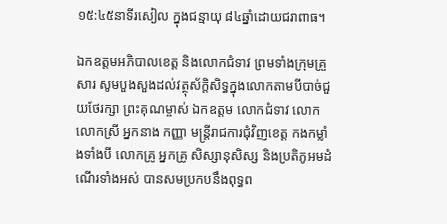១៥:៤៥នាទីរសៀល ក្នុងជន្មាយុ ៨៤ឆ្នាំដោយជរាពាធ។

ឯកឧត្តមអភិបាលខេត្ត និងលោកជំទាវ ព្រមទាំងក្រុមគ្រួសារ សូមបួងសួងដល់វត្ថុស័ក្តិសិទ្ធក្នុងលោកតាមបីបាច់ជួយថែរក្សា ព្រះគុណម្ចាស់ ឯកឧត្តម លោកជំទាវ លោក លោកស្រី អ្នកនាង កញ្ញា មន្ត្រីរាជការជុំវិញខេត្ត កងកម្លាំងទាំងបី លោកគ្រូ អ្នកគ្រូ សិស្សានុសិស្ស និងប្រតិភូអមដំណើរទាំងអស់ បានសមប្រកបនឹងពុទ្ធព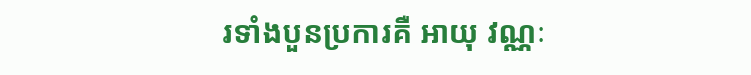រទាំងបួនប្រការគឺ អាយុ វណ្ណៈ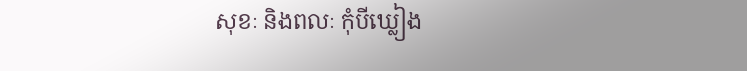សុខៈ និងពលៈ កុំបីឃ្លៀង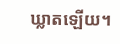ឃ្លាតឡើយ។